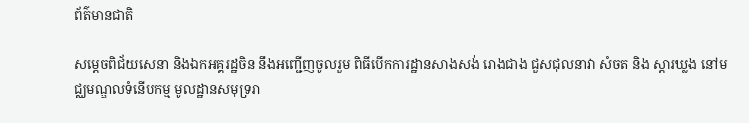ព័ត៌មានជាតិ

សម្តេចពិជ័យសេនា និងឯកអគ្គរដ្ឋចិន នឹងអញ្ជើញចូលរួម ពិធីបើកការដ្ឋានសាងសង់ រោងជាង ជួសជុលនាវា សំចត និង ស្ដារឃ្លង នៅមជ្ឈមណ្ឌលទំនើបកម្ម មូលដ្ឋានសមុទ្ររា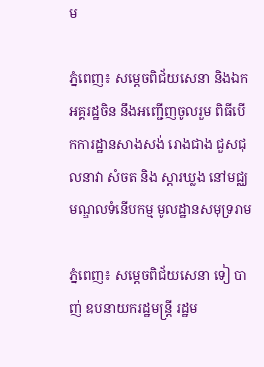ម

ភ្នំពេញ៖ សម្តេចពិជ័យសេនា និងឯកអគ្គរដ្ឋចិន នឹងអញ្ជើញចូលរួម ពិធីបើកការដ្ឋានសាងសង់ រោងជាង ជួសជុលនាវា សំចត និង ស្ដារឃ្លង នៅមជ្ឈមណ្ឌលទំនើបកម្ម មូលដ្ឋានសមុទ្ររាម

ភ្នំពេញ៖ សម្តេចពិជ័យសេនា ទៀ បាញ់ ឧបនាយករដ្ឋមន្រ្តី រដ្ឋម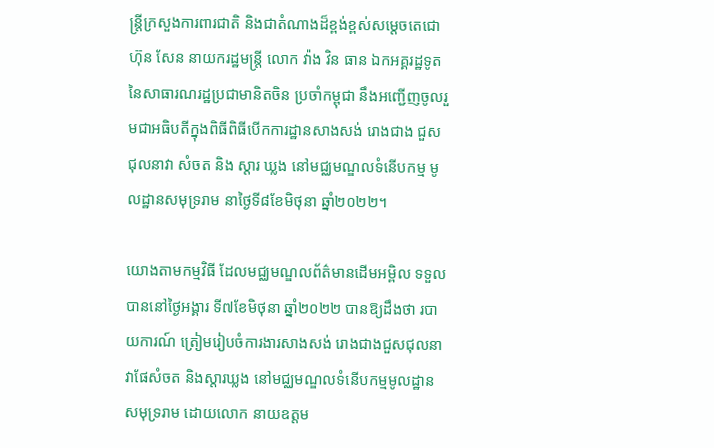ន្រ្តីក្រសួងការពារជាតិ និងជាតំណាងដ៏ខ្ពង់ខ្ពស់សម្តេចតេជោ ហ៊ុន សែន នាយករដ្ឋមន្រ្តី លោក វ៉ាង វិន ធាន ឯកអគ្គរដ្ឋទូត នៃសាធារណរដ្ឋប្រជាមានិតចិន ប្រចាំកម្ពុជា នឹងអញ្ជើញចូលរួមជាអធិបតីក្នុងពិធីពិធីបើកការដ្ឋានសាងសង់ រោងជាង ជួសជុលនាវា សំចត និង ស្ដារ ឃ្លង នៅមជ្ឈមណ្ឌលទំនើបកម្ម មូលដ្ឋានសមុទ្ររាម នាថ្ងៃទី៨ខែមិថុនា ឆ្នាំ២០២២។

យោងតាមកម្មវិធី ដែលមជ្ឈមណ្ឌលព័ត៌មានដើមអម្ពិល ទទួលបាននៅថ្ងៃអង្គារ ទី៧ខែមិថុនា ឆ្នាំ២០២២ បានឱ្យដឹងថា របាយការណ៍ ត្រៀមរៀបចំការងារសាងសង់ រោងជាងជួសជុលនាវាផែសំចត និងស្តារឃ្លង នៅមជ្ឈមណ្ឌលទំនើបកម្មមូលដ្ឋាន សមុទ្ររាម ដោយលោក នាយឧត្តម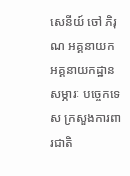សេនីយ៍ ចៅ ភិរុណ អគ្គនាយក អគ្គនាយកដ្ឋាន សម្ភារៈ បច្ចេកទេស ក្រសួងការពារជាតិ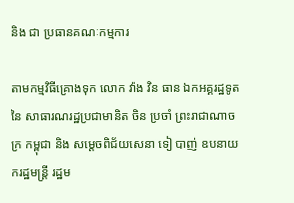និង ជា ប្រធានគណៈកម្មការ

តាមកម្មវិធីគ្រោងទុក លោក វ៉ាង វិន ធាន ឯកអគ្គរដ្ឋទូត នៃ សាធារណរដ្ឋប្រជាមានិត ចិន ប្រចាំ ព្រះរាជាណាចក្រ កម្ពុជា និង សម្តេចពិជ័យសេនា ទៀ បាញ់ ឧបនាយករដ្ឋមន្ត្រី រដ្ឋម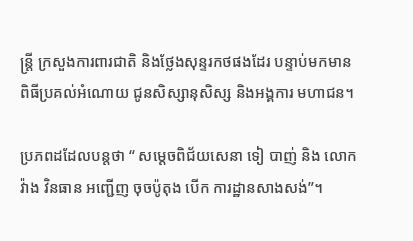ន្ត្រី ក្រសួងការពារជាតិ និងថ្លែងសុន្ទរកថផងដែរ បន្ទាប់មកមានពិធីប្រគល់អំណោយ ជូនសិស្សានុសិស្ស និងអង្គការ មហាជន។

ប្រភពដដែលបន្តថា “ សម្តេចពិជ័យសេនា ទៀ បាញ់ និង លោក វ៉ាង វិនធាន អញ្ជើញ ចុចប៉ូតុង បើក ការដ្ឋានសាងសង់”។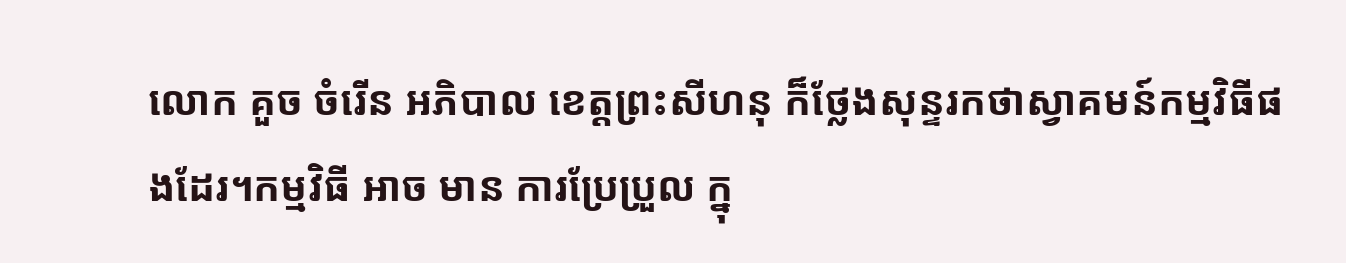លោក គួច ចំរើន អភិបាល ខេត្តព្រះសីហនុ ក៏ថ្លែងសុន្ទរកថាស្វាគមន៍កម្មវិធីផងដែរ។កម្មវិធី អាច មាន ការប្រែប្រួល ក្នុ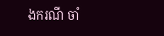ងករណី ចាំ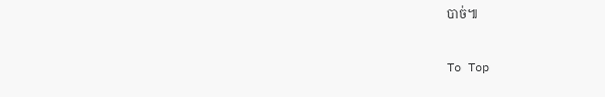បាច់៕

To Top